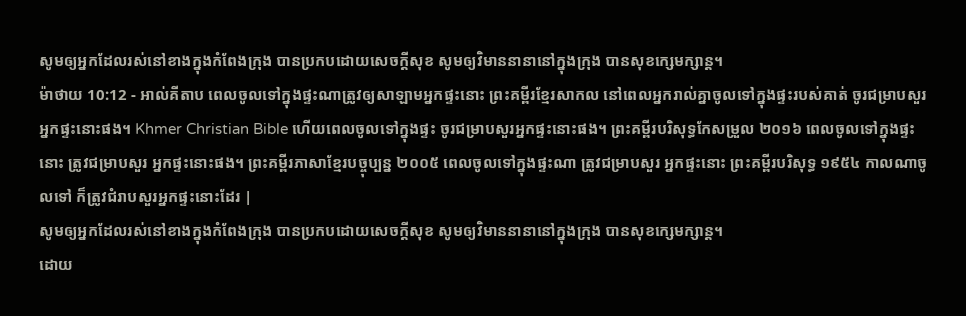សូមឲ្យអ្នកដែលរស់នៅខាងក្នុងកំពែងក្រុង បានប្រកបដោយសេចក្ដីសុខ សូមឲ្យវិមាននានានៅក្នុងក្រុង បានសុខក្សេមក្សាន្ត។
ម៉ាថាយ 10:12 - អាល់គីតាប ពេលចូលទៅក្នុងផ្ទះណាត្រូវឲ្យសាឡាមអ្នកផ្ទះនោះ ព្រះគម្ពីរខ្មែរសាកល នៅពេលអ្នករាល់គ្នាចូលទៅក្នុងផ្ទះរបស់គាត់ ចូរជម្រាបសួរអ្នកផ្ទះនោះផង។ Khmer Christian Bible ហើយពេលចូលទៅក្នុងផ្ទះ ចូរជម្រាបសួរអ្នកផ្ទះនោះផង។ ព្រះគម្ពីរបរិសុទ្ធកែសម្រួល ២០១៦ ពេលចូលទៅក្នុងផ្ទះនោះ ត្រូវជម្រាបសួរ អ្នកផ្ទះនោះផង។ ព្រះគម្ពីរភាសាខ្មែរបច្ចុប្បន្ន ២០០៥ ពេលចូលទៅក្នុងផ្ទះណា ត្រូវជម្រាបសួរ អ្នកផ្ទះនោះ ព្រះគម្ពីរបរិសុទ្ធ ១៩៥៤ កាលណាចូលទៅ ក៏ត្រូវជំរាបសួរអ្នកផ្ទះនោះដែរ |
សូមឲ្យអ្នកដែលរស់នៅខាងក្នុងកំពែងក្រុង បានប្រកបដោយសេចក្ដីសុខ សូមឲ្យវិមាននានានៅក្នុងក្រុង បានសុខក្សេមក្សាន្ត។
ដោយ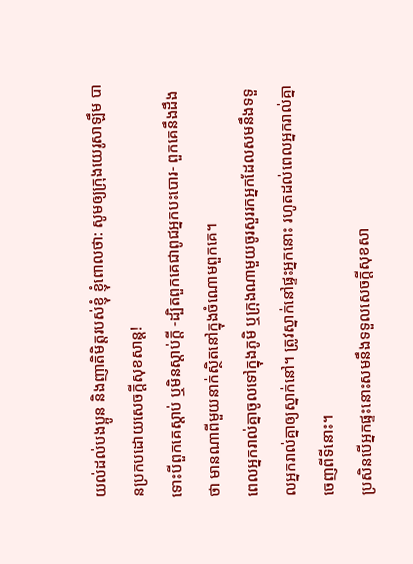យល់ដល់បងប្អូន និងញាតិមិត្តរបស់ខ្ញុំ ខ្ញុំពោលថា: សូមឲ្យក្រុងយេរូសាឡឹម បានប្រកបដោយសេចក្ដីសុខសាន្ត!
ទោះបីពួកគេស្ដាប់ ឬមិនស្ដាប់ក្ដី -ដ្បិតពួកគេជាពូជអ្នកបះបោរ- ពួកគេនឹងដឹងថា មានណាពីមួយនាក់ស្ថិតនៅក្នុងចំណោមពួកគេ។
ពេលអ្នករាល់គ្នាចូលទៅក្នុងភូមិ ឬក្រុងណាមួយចូរសួររកអ្នកដែលសមនឹងទទួលអ្នករាល់គ្នាឲ្យស្នាក់នៅ។ ត្រូវស្នាក់នៅផ្ទះអ្នកនោះ រហូតដល់ពេលអ្នករាល់គ្នាចេញពីទីនោះ។
ប្រសិនបើអ្នកផ្ទះនោះសមនឹងទទួលសេចក្ដីសុខសា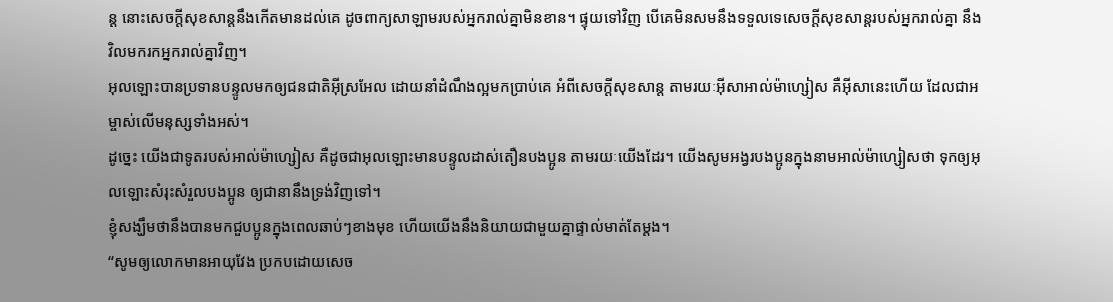ន្ដ នោះសេចក្ដីសុខសាន្ដនឹងកើតមានដល់គេ ដូចពាក្យសាឡាមរបស់អ្នករាល់គ្នាមិនខាន។ ផ្ទុយទៅវិញ បើគេមិនសមនឹងទទួលទេសេចក្ដីសុខសាន្ដរបស់អ្នករាល់គ្នា នឹងវិលមករកអ្នករាល់គ្នាវិញ។
អុលឡោះបានប្រទានបន្ទូលមកឲ្យជនជាតិអ៊ីស្រអែល ដោយនាំដំណឹងល្អមកប្រាប់គេ អំពីសេចក្ដីសុខសាន្ដ តាមរយៈអ៊ីសាអាល់ម៉ាហ្សៀស គឺអ៊ីសានេះហើយ ដែលជាអម្ចាស់លើមនុស្សទាំងអស់។
ដូច្នេះ យើងជាទូតរបស់អាល់ម៉ាហ្សៀស គឺដូចជាអុលឡោះមានបន្ទូលដាស់តឿនបងប្អូន តាមរយៈយើងដែរ។ យើងសូមអង្វរបងប្អូនក្នុងនាមអាល់ម៉ាហ្សៀសថា ទុកឲ្យអុលឡោះសំរុះសំរួលបងប្អូន ឲ្យជានានឹងទ្រង់វិញទៅ។
ខ្ញុំសង្ឃឹមថានឹងបានមកជួបប្អូនក្នុងពេលឆាប់ៗខាងមុខ ហើយយើងនឹងនិយាយជាមួយគ្នាផ្ទាល់មាត់តែម្ដង។
“សូមឲ្យលោកមានអាយុវែង ប្រកបដោយសេច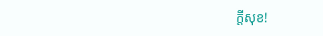ក្តីសុខ!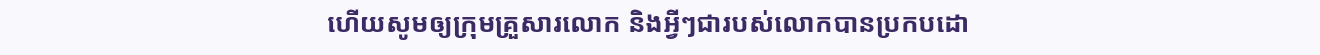ហើយសូមឲ្យក្រុមគ្រួសារលោក និងអ្វីៗជារបស់លោកបានប្រកបដោ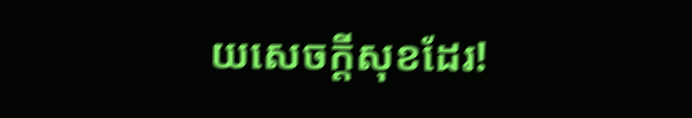យសេចក្តីសុខដែរ!